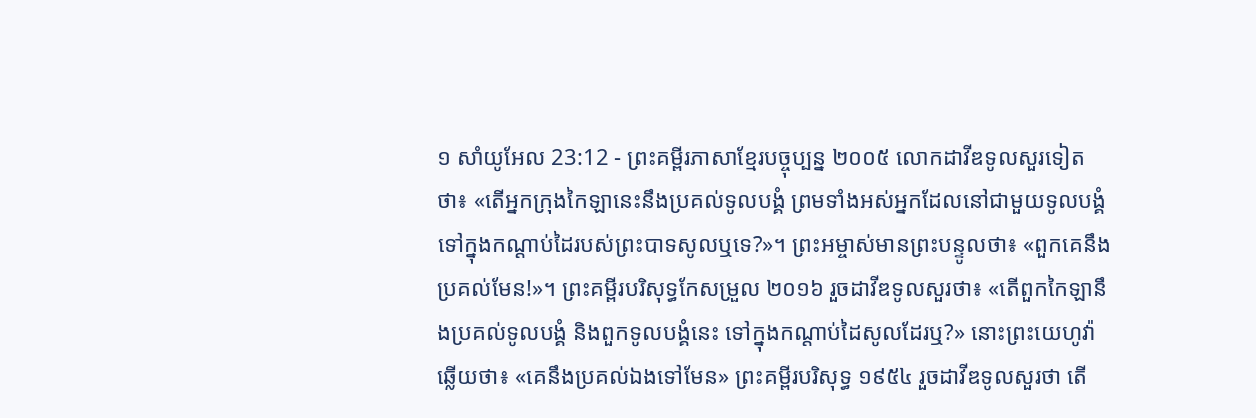១ សាំយូអែល 23:12 - ព្រះគម្ពីរភាសាខ្មែរបច្ចុប្បន្ន ២០០៥ លោកដាវីឌទូលសួរទៀតថា៖ «តើអ្នកក្រុងកៃឡានេះនឹងប្រគល់ទូលបង្គំ ព្រមទាំងអស់អ្នកដែលនៅជាមួយទូលបង្គំ ទៅក្នុងកណ្ដាប់ដៃរបស់ព្រះបាទសូលឬទេ?»។ ព្រះអម្ចាស់មានព្រះបន្ទូលថា៖ «ពួកគេនឹងប្រគល់មែន!»។ ព្រះគម្ពីរបរិសុទ្ធកែសម្រួល ២០១៦ រួចដាវីឌទូលសួរថា៖ «តើពួកកៃឡានឹងប្រគល់ទូលបង្គំ និងពួកទូលបង្គំនេះ ទៅក្នុងកណ្ដាប់ដៃសូលដែរឬ?» នោះព្រះយេហូវ៉ាឆ្លើយថា៖ «គេនឹងប្រគល់ឯងទៅមែន» ព្រះគម្ពីរបរិសុទ្ធ ១៩៥៤ រួចដាវីឌទូលសួរថា តើ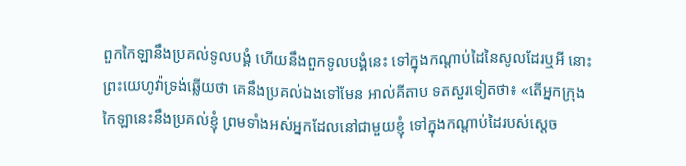ពួកកៃឡានឹងប្រគល់ទូលបង្គំ ហើយនឹងពួកទូលបង្គំនេះ ទៅក្នុងកណ្តាប់ដៃនៃសូលដែរឬអី នោះព្រះយេហូវ៉ាទ្រង់ឆ្លើយថា គេនឹងប្រគល់ឯងទៅមែន អាល់គីតាប ទតសួរទៀតថា៖ «តើអ្នកក្រុងកៃឡានេះនឹងប្រគល់ខ្ញុំ ព្រមទាំងអស់អ្នកដែលនៅជាមួយខ្ញុំ ទៅក្នុងកណ្តាប់ដៃរបស់ស្តេច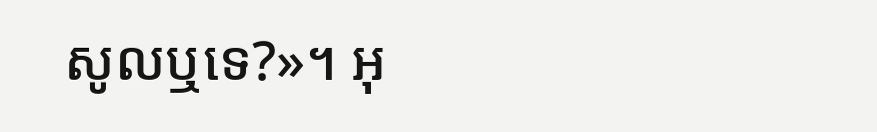សូលឬទេ?»។ អុ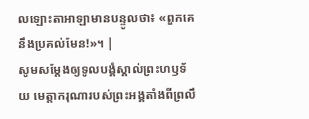លឡោះតាអាឡាមានបន្ទូលថា៖ «ពួកគេនឹងប្រគល់មែន!»។ |
សូមសម្តែងឲ្យទូលបង្គំស្គាល់ព្រះហឫទ័យ មេត្តាករុណារបស់ព្រះអង្គតាំងពីព្រលឹ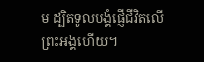ម ដ្បិតទូលបង្គំផ្ញើជីវិតលើព្រះអង្គហើយ។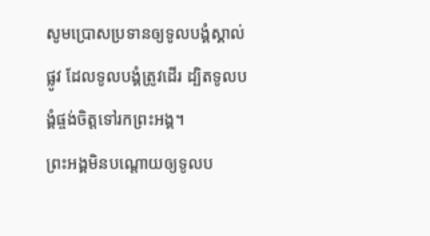សូមប្រោសប្រទានឲ្យទូលបង្គំស្គាល់ផ្លូវ ដែលទូលបង្គំត្រូវដើរ ដ្បិតទូលបង្គំផ្ចង់ចិត្តទៅរកព្រះអង្គ។
ព្រះអង្គមិនបណ្តោយឲ្យទូលប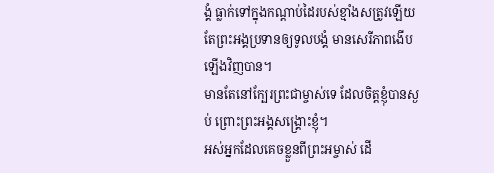ង្គំ ធ្លាក់ទៅក្នុងកណ្ដាប់ដៃរបស់ខ្មាំងសត្រូវឡើយ តែព្រះអង្គប្រទានឲ្យទូលបង្គំ មានសេរីភាពងើបឡើងវិញបាន។
មានតែនៅក្បែរព្រះជាម្ចាស់ទេ ដែលចិត្តខ្ញុំបានស្ងប់ ព្រោះព្រះអង្គសង្គ្រោះខ្ញុំ។
អស់អ្នកដែលគេចខ្លួនពីព្រះអម្ចាស់ ដើ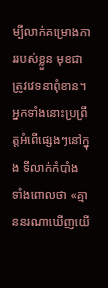ម្បីលាក់គម្រោងការរបស់ខ្លួន មុខជាត្រូវវេទនាពុំខាន។ អ្នកទាំងនោះប្រព្រឹត្តអំពើផ្សេងៗនៅក្នុង ទីលាក់កំបាំង ទាំងពោលថា «គ្មាននរណាឃើញយើ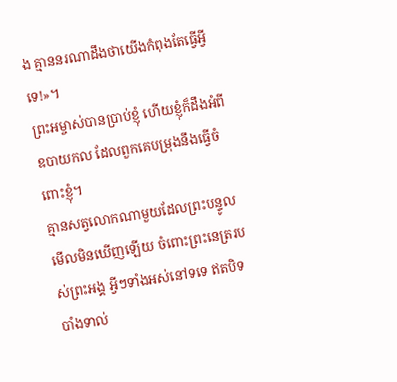ង គ្មាននរណាដឹងថាយើងកំពុងតែធ្វើអ្វីទេ!»។
ព្រះអម្ចាស់បានប្រាប់ខ្ញុំ ហើយខ្ញុំក៏ដឹងអំពីឧបាយកល ដែលពួកគេបម្រុងនឹងធ្វើចំពោះខ្ញុំ។
គ្មានសត្វលោកណាមួយដែលព្រះបន្ទូលមើលមិនឃើញឡើយ ចំពោះព្រះនេត្ររបស់ព្រះអង្គ អ្វីៗទាំងអស់នៅទទេ ឥតបិទបាំងទាល់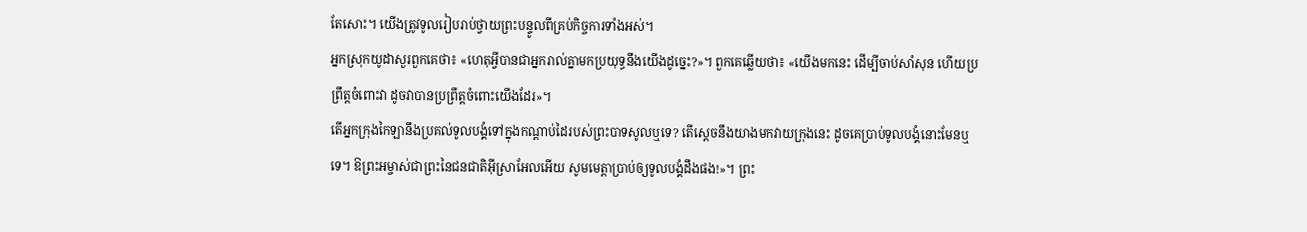តែសោះ។ យើងត្រូវទូលរៀបរាប់ថ្វាយព្រះបន្ទូលពីគ្រប់កិច្ចការទាំងអស់។
អ្នកស្រុកយូដាសួរពួកគេថា៖ «ហេតុអ្វីបានជាអ្នករាល់គ្នាមកប្រយុទ្ធនឹងយើងដូច្នេះ?»។ ពួកគេឆ្លើយថា៖ «យើងមកនេះ ដើម្បីចាប់សាំសុន ហើយប្រព្រឹត្តចំពោះវា ដូចវាបានប្រព្រឹត្តចំពោះយើងដែរ»។
តើអ្នកក្រុងកៃឡានឹងប្រគល់ទូលបង្គំទៅក្នុងកណ្ដាប់ដៃរបស់ព្រះបាទសូលឬទេ? តើស្ដេចនឹងយាងមកវាយក្រុងនេះ ដូចគេប្រាប់ទូលបង្គំនោះមែនឬទេ។ ឱព្រះអម្ចាស់ជាព្រះនៃជនជាតិអ៊ីស្រាអែលអើយ សូមមេត្តាប្រាប់ឲ្យទូលបង្គំដឹងផង!»។ ព្រះ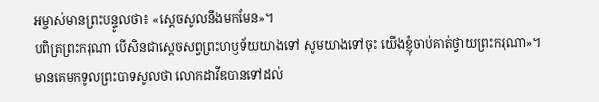អម្ចាស់មានព្រះបន្ទូលថា៖ «ស្ដេចសូលនឹងមកមែន»។
បពិត្រព្រះករុណា បើសិនជាស្ដេចសព្វព្រះហឫទ័យយាងទៅ សូមយាងទៅចុះ យើងខ្ញុំចាប់គាត់ថ្វាយព្រះករុណា»។
មានគេមកទូលព្រះបាទសូលថា លោកដាវីឌបានទៅដល់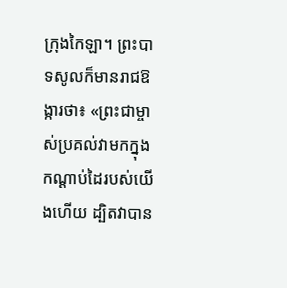ក្រុងកៃឡា។ ព្រះបាទសូលក៏មានរាជឱង្ការថា៖ «ព្រះជាម្ចាស់ប្រគល់វាមកក្នុងកណ្ដាប់ដៃរបស់យើងហើយ ដ្បិតវាបាន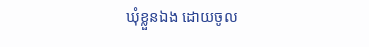ឃុំខ្លួនឯង ដោយចូល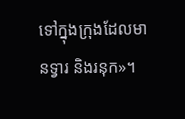ទៅក្នុងក្រុងដែលមានទ្វារ និងរនុក»។